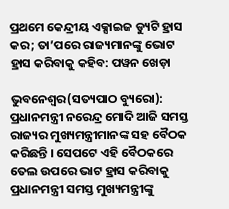ପ୍ରଥମେ କେନ୍ଦ୍ରୀୟ ଏକ୍ସାଇଜ ଡ୍ୟୁଟି ହ୍ରାସ କର; ତା’ପରେ ରାଜ୍ୟମାନଙ୍କୁ ଭୋଟ ହ୍ରାସ କରିବାକୁ କହିବ: ପୱନ ଖେଡ଼ା

ଭୁବନେଶ୍ୱର(ସତ୍ୟପାଠ ବ୍ୟୁରୋ): ପ୍ରଧାନମନ୍ତ୍ରୀ ନରେନ୍ଦ୍ର ମୋଦି ଆଜି ସମସ୍ତ ରାଜ୍ୟର ମୁଖ୍ୟମନ୍ତ୍ରୀମାନଙ୍କ ସହ ବୈଠକ କରିଛନ୍ତି । ସେପଟେ ଏହି ବୈଠକରେ ତେଲ ଉପରେ ଭାଟ ହ୍ରାସ କରିବାକୁ ପ୍ରଧାନମନ୍ତ୍ରୀ ସମସ୍ତ ମୁଖ୍ୟମନ୍ତ୍ରୀଙ୍କୁ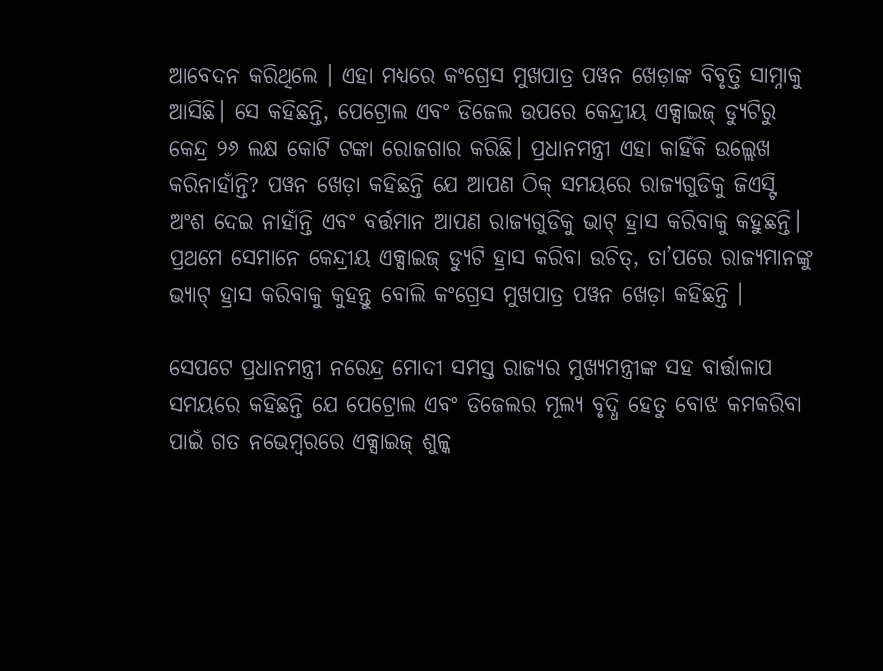ଆବେଦନ କରିଥିଲେ । ଏହା ମଧ୍ୟରେ କଂଗ୍ରେସ ମୁଖପାତ୍ର ପୱନ ଖେଡ଼ାଙ୍କ ବିବୃତ୍ତି ସାମ୍ନାକୁ ଆସିଛି। ସେ କହିଛନ୍ତି, ପେଟ୍ରୋଲ ଏବଂ ଡିଜେଲ ଉପରେ କେନ୍ଦ୍ରୀୟ ଏକ୍ସାଇଜ୍ ଡ୍ୟୁଟିରୁ କେନ୍ଦ୍ର ୨୬ ଲକ୍ଷ କୋଟି ଟଙ୍କା ରୋଜଗାର କରିଛି। ପ୍ରଧାନମନ୍ତ୍ରୀ ଏହା କାହିଁକି ଉଲ୍ଲେଖ କରିନାହାଁନ୍ତି? ପୱନ ଖେଡ଼ା କହିଛନ୍ତି ଯେ ଆପଣ ଠିକ୍ ସମୟରେ ରାଜ୍ୟଗୁଡିକୁ ଜିଏସ୍ଟି ଅଂଶ ଦେଇ ନାହାଁନ୍ତି ଏବଂ ବର୍ତ୍ତମାନ ଆପଣ ରାଜ୍ୟଗୁଡିକୁ ଭାଟ୍ ହ୍ରାସ କରିବାକୁ କହୁଛନ୍ତି। ପ୍ରଥମେ ସେମାନେ କେନ୍ଦ୍ରୀୟ ଏକ୍ସାଇଜ୍ ଡ୍ୟୁଟି ହ୍ରାସ କରିବା ଉଚିତ୍, ତା’ପରେ ରାଜ୍ୟମାନଙ୍କୁ ଭ୍ୟାଟ୍ ହ୍ରାସ କରିବାକୁ କୁହନ୍ତୁ ବୋଲି କଂଗ୍ରେସ ମୁଖପାତ୍ର ପୱନ ଖେଡ଼ା କହିଛନ୍ତି ।

ସେପଟେ ପ୍ରଧାନମନ୍ତ୍ରୀ ନରେନ୍ଦ୍ର ମୋଦୀ ସମସ୍ତ ରାଜ୍ୟର ମୁଖ୍ୟମନ୍ତ୍ରୀଙ୍କ ସହ ବାର୍ତ୍ତାଳାପ ସମୟରେ କହିଛନ୍ତି ଯେ ପେଟ୍ରୋଲ ଏବଂ ଡିଜେଲର ମୂଲ୍ୟ ବୃଦ୍ଧି ହେତୁ ବୋଝ କମକରିବା ପାଇଁ ଗତ ନଭେମ୍ବରରେ ଏକ୍ସାଇଜ୍ ଶୁଳ୍କ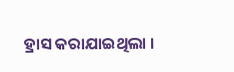ହ୍ରାସ କରାଯାଇଥିଲା ।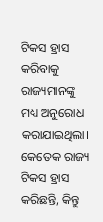ଟିକସ ହ୍ରାସ କରିବାକୁ ରାଜ୍ୟମାନଙ୍କୁ ମଧ୍ୟ ଅନୁରୋଧ କରାଯାଇଥିଲା। କେତେକ ରାଜ୍ୟ ଟିକସ ହ୍ରାସ କରିଛନ୍ତି, କିନ୍ତୁ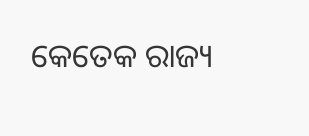କେତେକ ରାଜ୍ୟ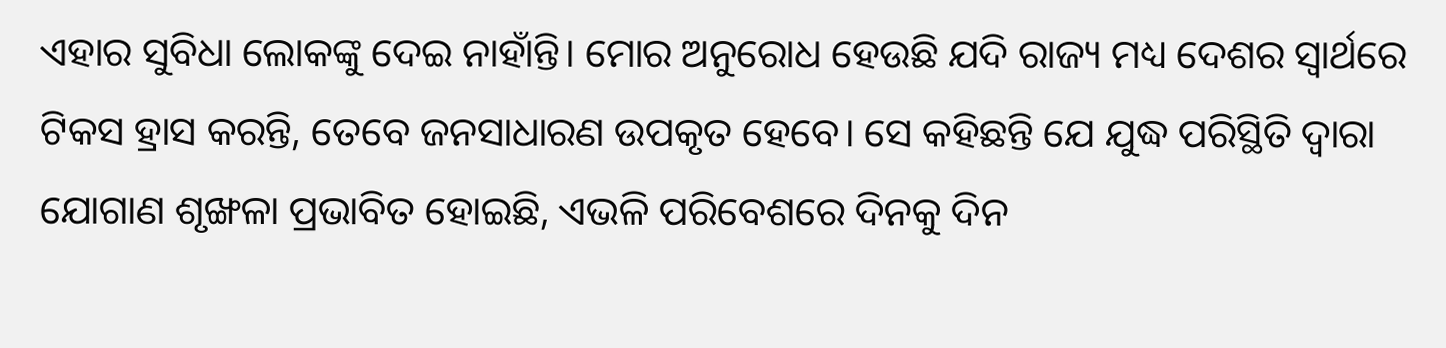ଏହାର ସୁବିଧା ଲୋକଙ୍କୁ ଦେଇ ନାହାଁନ୍ତି। ମୋର ଅନୁରୋଧ ହେଉଛି ଯଦି ରାଜ୍ୟ ମଧ୍ୟ ଦେଶର ସ୍ୱାର୍ଥରେ ଟିକସ ହ୍ରାସ କରନ୍ତି, ତେବେ ଜନସାଧାରଣ ଉପକୃତ ହେବେ। ସେ କହିଛନ୍ତି ଯେ ଯୁଦ୍ଧ ପରିସ୍ଥିତି ଦ୍ୱାରା ଯୋଗାଣ ଶୃଙ୍ଖଳା ପ୍ରଭାବିତ ହୋଇଛି, ଏଭଳି ପରିବେଶରେ ଦିନକୁ ଦିନ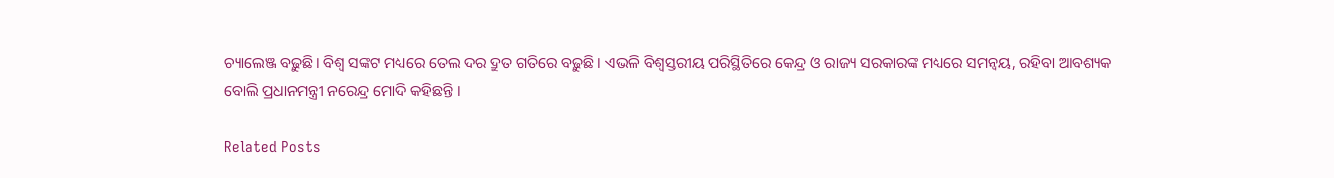ଚ୍ୟାଲେଞ୍ଜ ବଢ଼ୁଛି। ବିଶ୍ୱ ସଙ୍କଟ ମଧ୍ୟରେ ତେଲ ଦର ଦ୍ରୁତ ଗତିରେ ବଢ଼ୁଛି । ଏଭଳି ବିଶ୍ୱସ୍ତରୀୟ ପରିସ୍ଥିତିରେ କେନ୍ଦ୍ର ଓ ରାଜ୍ୟ ସରକାରଙ୍କ ମଧ୍ୟରେ ସମନ୍ୱୟ, ରହିବା ଆବଶ୍ୟକ ବୋଲି ପ୍ରଧାନମନ୍ତ୍ରୀ ନରେନ୍ଦ୍ର ମୋଦି କହିଛନ୍ତି ।

Related Posts